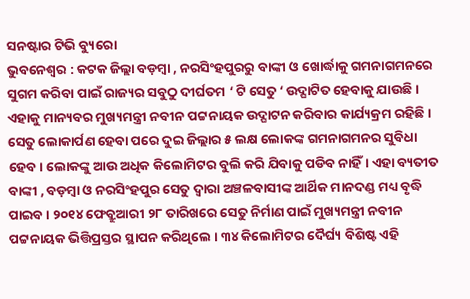ସନଷ୍ଟାର ଟିଭି ବ୍ୟୁରୋ
ଭୁବନେଶ୍ୱର : କଟକ ଜିଲ୍ଲା ବଡ଼ମ୍ବା , ନରସିଂହପୁରରୁ ବାଙ୍କୀ ଓ ଖୋର୍ଦ୍ଧାକୁ ଗମନାଗମନରେ ସୁଗମ କରିବା ପାଇଁ ରାଜ୍ୟର ସବୁଠୁ ଦୀର୍ଘତମ ‘ ଟି ସେତୁ ‘ ଉଦ୍ଘାଟିତ ହେବାକୁ ଯାଉଛି । ଏହାକୁ ମାନ୍ୟବର ମୁଖ୍ୟମନ୍ତ୍ରୀ ନବୀନ ପଟ୍ଟନାୟକ ଉଦ୍ଘାଟନ କରିବାର କାର୍ଯ୍ୟକ୍ରମ ରହିଛି । ସେତୁ ଲୋକାର୍ପଣ ହେବା ପରେ ଦୁଇ ଜିଲ୍ଲାର ୫ ଲକ୍ଷ ଲୋକଙ୍କ ଗମନାଗମନର ସୁବିଧା ହେବ। ଲୋକଙ୍କୁ ଆଉ ଅଧିକ କିଲୋମିଟର ବୁଲି କରି ଯିବାକୁ ପଡିବ ନାହିଁ। ଏହା ବ୍ୟତୀତ ବାଙ୍କୀ , ବଡ଼ମ୍ବା ଓ ନରସିଂହପୁର ସେତୁ ଦ୍ଵାରା ଅଞ୍ଚଳବାସୀଙ୍କ ଆର୍ଥିକ ମାନଦଣ୍ଡ ମଧ୍ୟ ବୃଦ୍ଧି ପାଇବ । ୨୦୧୪ ଫେବ୍ରୁଆରୀ ୨୮ ତାରିଖରେ ସେତୁ ନିର୍ମାଣ ପାଇଁ ମୁଖ୍ୟମନ୍ତ୍ରୀ ନବୀନ ପଟ୍ଟନାୟକ ଭିତ୍ତିପ୍ରସ୍ତର ସ୍ଥାପନ କରିଥିଲେ । ୩୪ କିଲୋମିଟର ଦୈର୍ଘ୍ୟ ବିଶିଷ୍ଟ ଏହି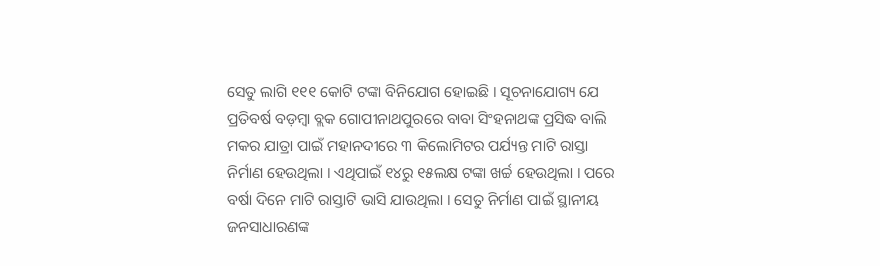ସେତୁ ଲାଗି ୧୧୧ କୋଟି ଟଙ୍କା ବିନିଯୋଗ ହୋଇଛି । ସୂଚନାଯୋଗ୍ୟ ଯେ ପ୍ରତିବର୍ଷ ବଡ଼ମ୍ବା ବ୍ଲକ ଗୋପୀନାଥପୁରରେ ବାବା ସିଂହନାଥଙ୍କ ପ୍ରସିଦ୍ଧ ବାଲି ମକର ଯାତ୍ରା ପାଇଁ ମହାନଦୀରେ ୩ କିଲୋମିଟର ପର୍ଯ୍ୟନ୍ତ ମାଟି ରାସ୍ତା ନିର୍ମାଣ ହେଉଥିଲା । ଏଥିପାଇଁ ୧୪ରୁ ୧୫ଲକ୍ଷ ଟଙ୍କା ଖର୍ଚ୍ଚ ହେଉଥିଲା । ପରେ ବର୍ଷା ଦିନେ ମାଟି ରାସ୍ତାଟି ଭାସି ଯାଉଥିଲା । ସେତୁ ନିର୍ମାଣ ପାଇଁ ସ୍ଥାନୀୟ ଜନସାଧାରଣଙ୍କ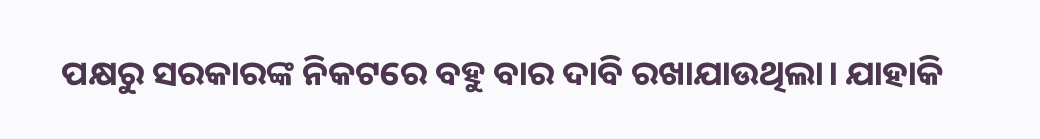ପକ୍ଷରୁ ସରକାରଙ୍କ ନିକଟରେ ବହୁ ବାର ଦାବି ରଖାଯାଉଥିଲା। ଯାହାକି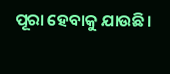ପୂରା ହେବାକୁ ଯାଉଛି।